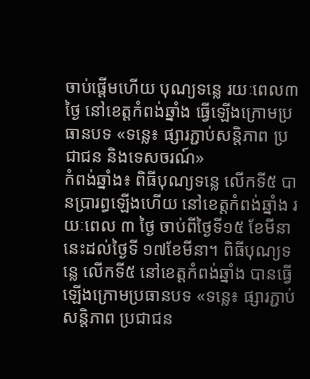ចាប់ផ្តើមហើយ បុណ្យទន្លេ រយៈពេល៣ថ្ងៃ នៅខេត្តកំពង់ឆ្នាំង ធ្វើឡើងក្រោមប្រធានបទ «ទន្លេ៖ ផ្សារភ្ជាប់សន្តិភាព ប្រជាជន និងទេសចរណ៍»
កំពង់ឆ្នាំង៖ ពិធីបុណ្យទន្លេ លើកទី៥ បានប្រារព្ធឡើងហើយ នៅខេត្តកំពង់ឆ្នាំង រយៈពេល ៣ ថ្ងៃ ចាប់ពីថ្ងៃទី១៥ ខែមីនានេះដល់ថ្ងៃទី ១៧ខែមីនា។ ពិធីបុណ្យទន្លេ លើកទី៥ នៅខេត្តកំពង់ឆ្នាំង បានធ្វើឡើងក្រោមប្រធានបទ «ទន្លេ៖ ផ្សារភ្ជាប់សន្តិភាព ប្រជាជន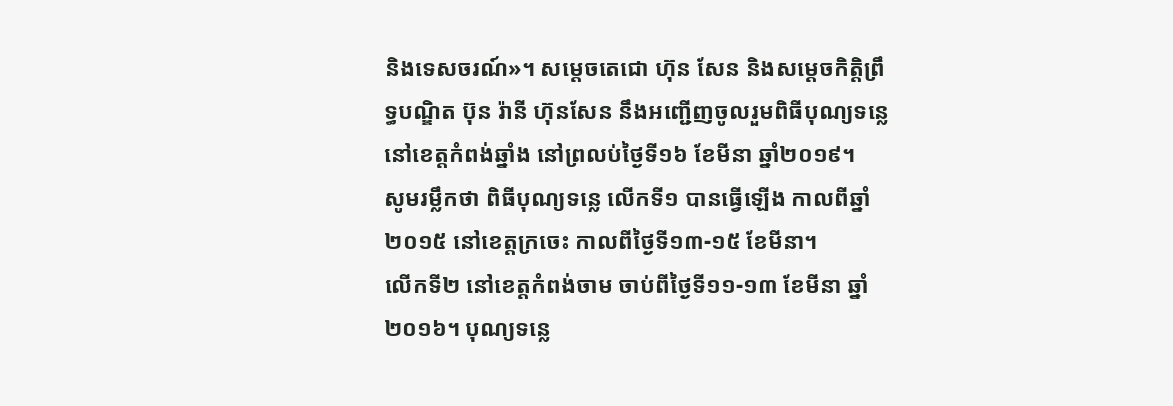និងទេសចរណ៍»។ សម្ដេចតេជោ ហ៊ុន សែន និងសម្ដេចកិត្តិព្រឹទ្ធបណ្ឌិត ប៊ុន រ៉ានី ហ៊ុនសែន នឹងអញ្ជើញចូលរួមពិធីបុណ្យទន្លេ នៅខេត្តកំពង់ឆ្នាំង នៅព្រលប់ថ្ងៃទី១៦ ខែមីនា ឆ្នាំ២០១៩។
សូមរម្លឹកថា ពិធីបុណ្យទន្លេ លើកទី១ បានធ្វើឡើង កាលពីឆ្នាំ២០១៥ នៅខេត្តក្រចេះ កាលពីថ្ងៃទី១៣-១៥ ខែមីនា។
លើកទី២ នៅខេត្តកំពង់ចាម ចាប់ពីថ្ងៃទី១១-១៣ ខែមីនា ឆ្នាំ២០១៦។ បុណ្យទន្លេ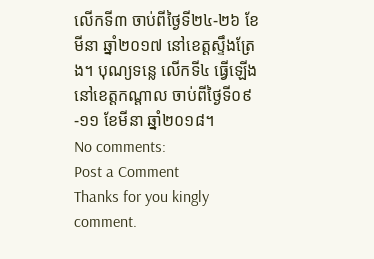លើកទី៣ ចាប់ពីថ្ងៃទី២៤-២៦ ខែមីនា ឆ្នាំ២០១៧ នៅខេត្តស្ទឹងត្រែង។ បុណ្យទន្លេ លើកទី៤ ធ្វើឡើង នៅខេត្តកណ្តាល ចាប់ពីថ្ងៃទី០៩-១១ ខែមីនា ឆ្នាំ២០១៨។
No comments:
Post a Comment
Thanks for you kingly comment.